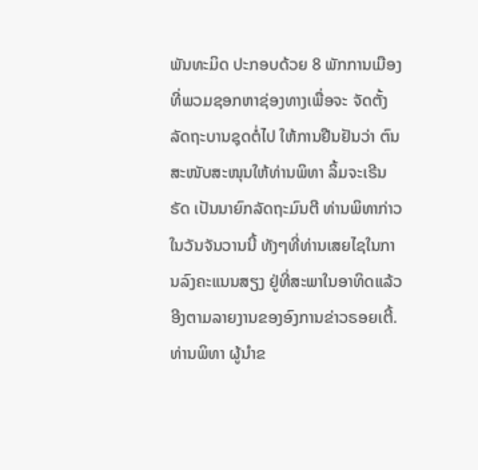ພັນທະມິດ ປະກອບດ້ວຍ 8 ພັກການເມືອງ ທີ່ພວມຊອກຫາຊ່ອງທາງເພື່ອຈະ ຈັດຕັ້ງລັດຖະບານຊຸດຕໍ່ໄປ ໃຫ້ການຢືນຢັນວ່າ ຕົນສະໜັບສະໜຸນໃຫ້ທ່ານພິທາ ລິ້ມຈະເຣີນຣັດ ເປັນນາຍົກລັດຖະມົນຕີ ທ່ານພິທາກ່າວໃນວັນຈັນວານນີ້ ທັງໆທີ່ທ່ານເສຍໄຊໃນການລົງຄະແນນສຽງ ຢູ່ທີ່ສະພາໃນອາທິດແລ້ວ ອີງຕາມລາຍງານຂອງອົງການຂ່າວຣອຍເຕີ້.
ທ່ານພິທາ ຜູ້ນຳຂ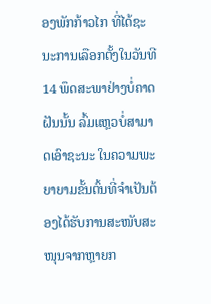ອງພັກກ້າວໄກ ທີ່ໄດ້ຊະນະການເລືອກຕັ້ງໃນວັນທີ 14 ພຶດສະພາຢ່າງບໍ່ຄາດຝັນນັ້ນ ລົ້ມແຫຼວບໍ່ສາມາດເອົາຊະນະ ໃນຄວາມພະຍາຍາມຂັ້ນຕົ້ນທີ່ຈຳເປັນຕ້ອງໄດ້ຮັບການສະໜັບສະໜຸນຈາກຫຼາຍກ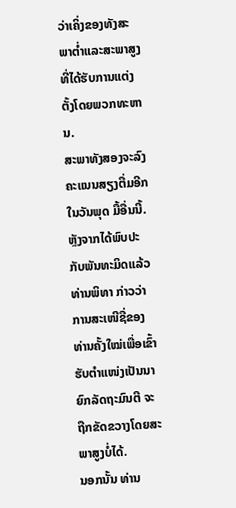ວ່າເຄິ່ງຂອງທັງສະພາຕ່ຳແລະສະພາສູງທີ່ໄດ້ຮັບການແຕ່ງຕັ້ງໂດຍພວກທະຫານ.
ສະພາທັງສອງຈະລົງຄະແນນສຽງຕື່ມອີກ ໃນວັນພຸດ ມື້ອື່ນນີ້.
ຫຼັງຈາກໄດ້ພົບປະກັບພັນທະມິດແລ້ວ ທ່ານພິທາ ກ່າວວ່າ ການສະເໜີຊື່ຂອງທ່ານຄັ້ງໃໝ່ເພື່ອເຂົ້າຮັບຕຳແໜ່ງເປັນນາຍົກລັດຖະມົນຕີ ຈະຖືກຂັດຂວາງໂດຍສະພາສູງບໍ່ໄດ້.
ນອກນັ້ນ ທ່ານ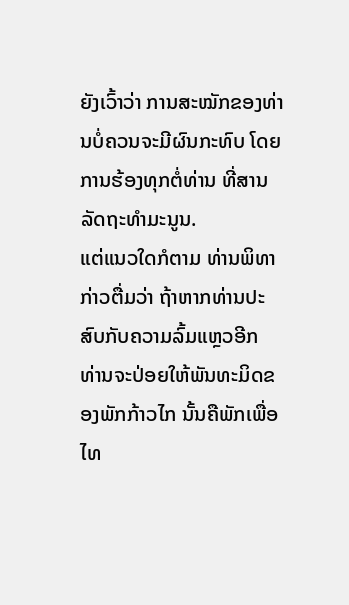ຍັງເວົ້າວ່າ ການສະໝັກຂອງທ່ານບໍ່ຄວນຈະມີຜົນກະທົບ ໂດຍການຮ້ອງທຸກຕໍ່ທ່ານ ທີ່ສານລັດຖະທຳມະນູນ.
ແຕ່ແນວໃດກໍຕາມ ທ່ານພິທາ ກ່າວຕື່ມວ່າ ຖ້າຫາກທ່ານປະສົບກັບຄວາມລົ້ມແຫຼວອີກ ທ່ານຈະປ່ອຍໃຫ້ພັນທະມິດຂອງພັກກ້າວໄກ ນັ້ນຄືພັກເພື່ອໄທ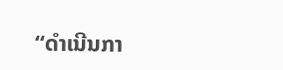“ດຳເນີນກາ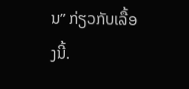ນ” ກ່ຽວກັບເລື້ອງນີ້.